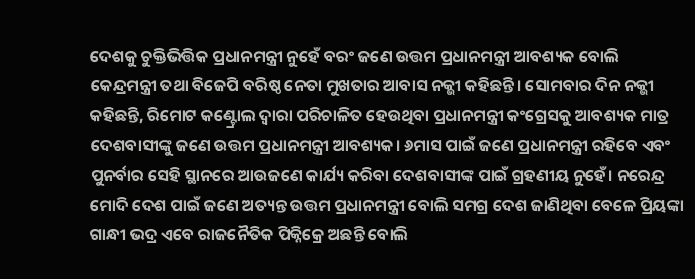ଦେଶକୁ ଚୁକ୍ତିଭିତ୍ତିକ ପ୍ରଧାନମନ୍ତ୍ରୀ ନୁହେଁ ବରଂ ଜଣେ ଉତ୍ତମ ପ୍ରଧାନମନ୍ତ୍ରୀ ଆବଶ୍ୟକ ବୋଲି କେନ୍ଦ୍ରମନ୍ତ୍ରୀ ତଥା ବିଜେପି ବରିଷ୍ଠ ନେତା ମୁଖତାର ଆବାସ ନକ୍ଭୀ କହିଛନ୍ତି। ସୋମବାର ଦିନ ନକ୍ଭୀ କହିଛନ୍ତି, ରିମୋଟ କଣ୍ଟ୍ରୋଲ ଦ୍ବାରା ପରିଚାଳିତ ହେଉଥିବା ପ୍ରଧାନମନ୍ତ୍ରୀ କଂଗ୍ରେସକୁ ଆବଶ୍ୟକ ମାତ୍ର ଦେଶବାସୀଙ୍କୁ ଜଣେ ଉତ୍ତମ ପ୍ରଧାନମନ୍ତ୍ରୀ ଆବଶ୍ୟକ। ୬ମାସ ପାଇଁ ଜଣେ ପ୍ରଧାନମନ୍ତ୍ରୀ ରହିବେ ଏବଂ ପୁନର୍ବାର ସେହି ସ୍ଥାନରେ ଆଉଜଣେ କାର୍ଯ୍ୟ କରିବା ଦେଶବାସୀଙ୍କ ପାଇଁ ଗ୍ରହଣୀୟ ନୁହେଁ। ନରେନ୍ଦ୍ର ମୋଦି ଦେଶ ପାଇଁ ଜଣେ ଅତ୍ୟନ୍ତ ଉତ୍ତମ ପ୍ରଧାନମନ୍ତ୍ରୀ ବୋଲି ସମଗ୍ର ଦେଶ ଜାଣିଥିବା ବେଳେ ପ୍ରିୟଙ୍କା ଗାନ୍ଧୀ ଭଦ୍ର ଏବେ ରାଜନୈତିକ ପିକ୍ନିକ୍ରେ ଅଛନ୍ତି ବୋଲି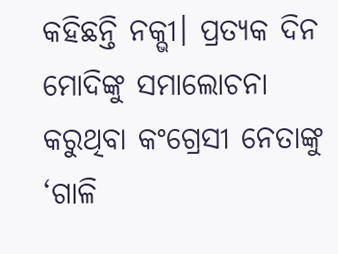କହିଛନ୍ତି ନକ୍ଭୀ। ପ୍ରତ୍ୟକ ଦିନ ମୋଦିଙ୍କୁ ସମାଲୋଚନା କରୁଥିବା କଂଗ୍ରେସୀ ନେତାଙ୍କୁ ‘ଗାଳି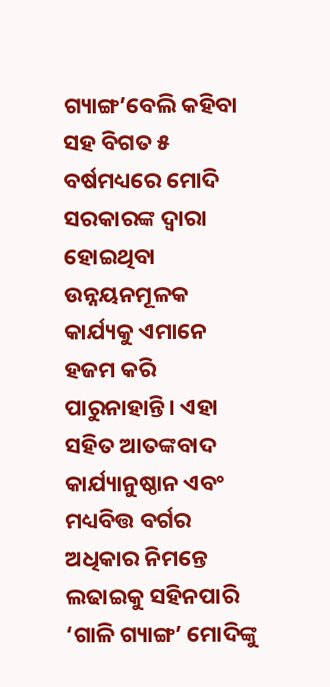ଗ୍ୟାଙ୍ଗ’ବେଲି କହିବା ସହ ବିଗତ ୫ ବର୍ଷମଧ୍ୟରେ ମୋଦି ସରକାରଙ୍କ ଦ୍ବାରା ହୋଇଥିବା ଉନ୍ନୟନମୂଳକ କାର୍ଯ୍ୟକୁ ଏମାନେ ହଜମ କରି ପାରୁନାହାନ୍ତି। ଏହା ସହିତ ଆତଙ୍କବାଦ କାର୍ଯ୍ୟାନୁଷ୍ଠାନ ଏବଂ ମଧ୍ୟବିତ୍ତ ବର୍ଗର ଅଧିକାର ନିମନ୍ତେ ଲଢାଇକୁ ସହିନପାରି ‘ଗାଳି ଗ୍ୟାଙ୍ଗ’ ମୋଦିଙ୍କୁ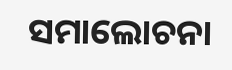ସମାଲୋଚନା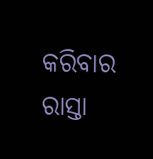କରିବାର ରାସ୍ତା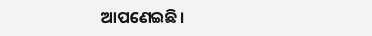ଆପଣେଇଛି।